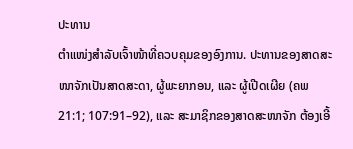ປະທານ
ຕຳແໜ່ງສຳລັບເຈົ້າໜ້າທີ່ຄວບຄຸມຂອງອົງການ. ປະທານຂອງສາດສະໜາຈັກເປັນສາດສະດາ, ຜູ້ພະຍາກອນ, ແລະ ຜູ້ເປີດເຜີຍ (ຄພ 21:1; 107:91–92), ແລະ ສະມາຊິກຂອງສາດສະໜາຈັກ ຕ້ອງເອີ້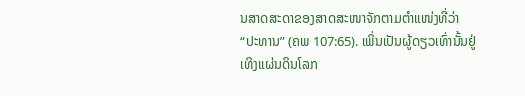ນສາດສະດາຂອງສາດສະໜາຈັກຕາມຕຳແໜ່ງທີ່ວ່າ “ປະທານ” (ຄພ 107:65). ເພິ່ນເປັນຜູ້ດຽວເທົ່ານັ້ນຢູ່ເທິງແຜ່ນດິນໂລກ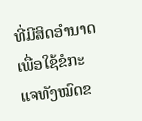ທີ່ມີສິດອຳນາດເພື່ອໃຊ້ຂໍກະແຈທັງໝົດຂ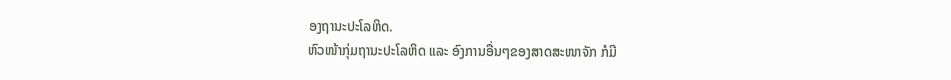ອງຖານະປະໂລຫິດ.
ຫົວໜ້າກຸ່ມຖານະປະໂລຫິດ ແລະ ອົງການອື່ນໆຂອງສາດສະໜາຈັກ ກໍມີ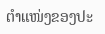ຕຳແໜ່ງຂອງປະ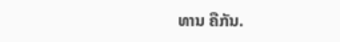ທານ ຄືກັນ.